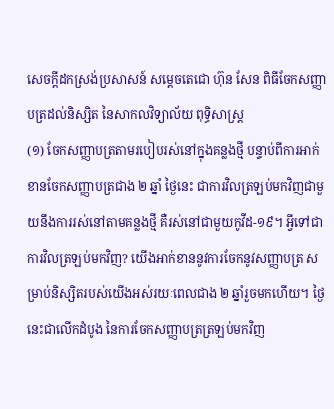សេចក្តីដកស្រង់ប្រសាសន៍ សម្តេចតេជោ ហ៊ុន សែន ពិធីចែកសញ្ញាបត្រដល់និស្សិត នៃសាកលវិទ្យាល័យ ពុទ្ធិសាស្ត្រ
(១) ចែកសញ្ញាបត្រតាមរបៀបរស់នៅក្នុងគន្លងថ្មី បន្ទាប់ពីការអាក់ខានចែកសញ្ញាបត្រជាង ២ ឆ្នាំ ថ្ងៃនេះ ជាការវិលត្រឡប់មកវិញជាមួយនឹងការរស់នៅតាមគន្លងថ្មី គឺរស់នៅជាមួយកូវីដ-១៩។ អ្វីទៅជាការវិលត្រឡប់មកវិញ? យើងអាក់ខាននូវការចែកនូវសញ្ញាបត្រ សម្រាប់និស្សិតរបស់យើងអស់រយៈពេលជាង ២ ឆ្នាំរួចមកហើយ។ ថ្ងៃនេះជាលើកដំបូង នៃការចែកសញ្ញាបត្រត្រឡប់មកវិញ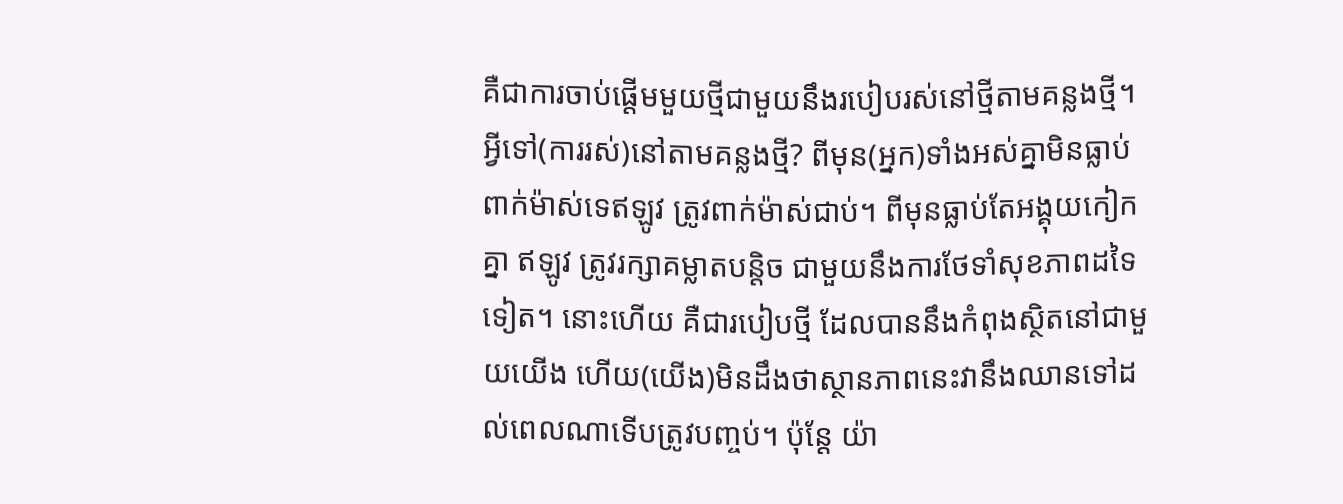គឺជាការចាប់ផ្ដើមមួយថ្មីជាមួយនឹងរបៀបរស់នៅថ្មីតាមគន្លងថ្មី។ អ្វីទៅ(ការរស់)នៅតាមគន្លងថ្មី? ពីមុន(អ្នក)ទាំងអស់គ្នាមិនធ្លាប់ពាក់ម៉ាស់ទេឥឡូវ ត្រូវពាក់ម៉ាស់ជាប់។ ពីមុនធ្លាប់តែអង្គុយកៀកគ្នា ឥឡូវ ត្រូវរក្សាគម្លាតបន្ដិច ជាមួយនឹងការថែទាំសុខភាពដទៃទៀត។ នោះហើយ គឺជារបៀបថ្មី ដែលបាននឹងកំពុងស្ថិតនៅជាមួយយើង ហើយ(យើង)មិនដឹងថាស្ថានភាពនេះវានឹងឈានទៅដល់ពេលណាទើបត្រូវបញ្ចប់។ ប៉ុន្ដែ យ៉ា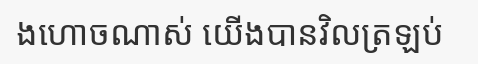ងហោចណាស់ យើងបានវិលត្រឡប់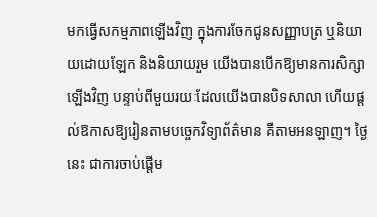មកធ្វើសកម្មភាពឡើងវិញ ក្នុងការចែកជូនសញ្ញាបត្រ ឬនិយាយដោយឡែក និងនិយាយរួម យើងបានបើកឱ្យមានការសិក្សាឡើងវិញ បន្ទាប់ពីមួយរយៈដែលយើងបានបិទសាលា ហើយផ្ដល់ឱកាសឱ្យរៀនតាមបច្ចេកវិទ្យាព័ត៌មាន គឺតាមអនឡាញ។ ថ្ងៃនេះ ជាការចាប់ផ្ដើម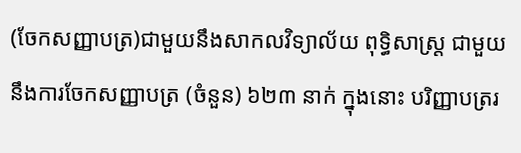(ចែកសញ្ញាបត្រ)ជាមួយនឹងសាកលវិទ្យាល័យ ពុទ្ធិសាស្ដ្រ ជាមួយនឹងការចែកសញ្ញាបត្រ (ចំនួន) ៦២៣ នាក់ ក្នុងនោះ បរិញ្ញាបត្ររ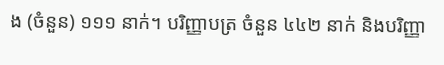ង (ចំនួន) ១១១ នាក់។ បរិញ្ញាបត្រ ចំនួន ៤៤២ នាក់ និងបរិញ្ញា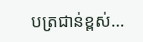បត្រជាន់ខ្ពស់…